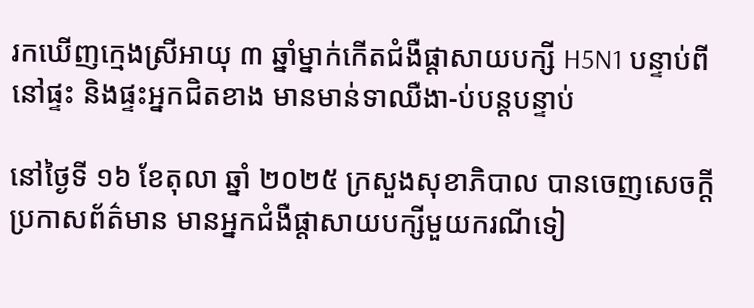រកឃើញក្មេងស្រីអាយុ ៣ ឆ្នាំម្នាក់កើតជំងឺផ្ដាសាយបក្សី H5N1 បន្ទាប់ពីនៅផ្ទះ និងផ្ទះអ្នកជិតខាង មានមាន់ទាឈឺងា-ប់បន្តបន្ទាប់

នៅថ្ងៃទី ១៦ ខែតុលា ឆ្នាំ ២០២៥ ក្រសួងសុខាភិបាល បានចេញសេចក្តីប្រកាសព័ត៌មាន មានអ្នកជំងឺផ្តាសាយបក្សីមួយករណីទៀ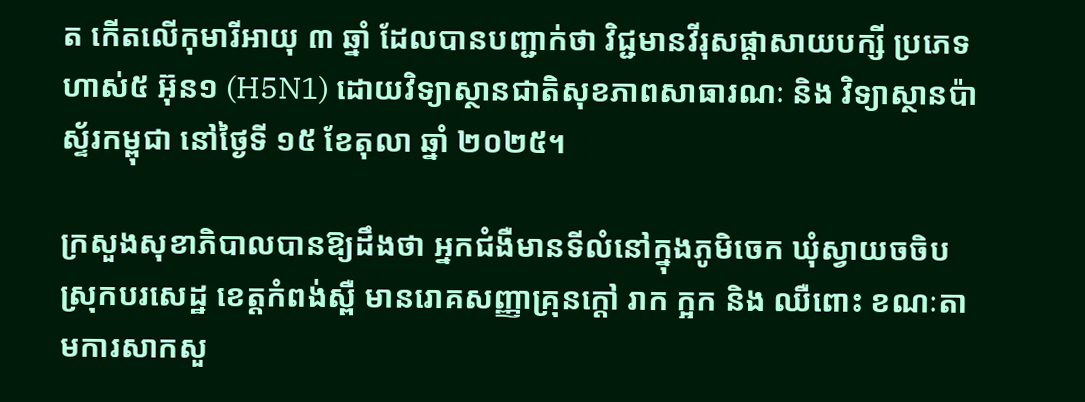ត កើតលើកុមារីអាយុ ៣ ឆ្នាំ ដែលបានបញ្ជាក់ថា វិជ្ជមានវីរុសផ្តាសាយបក្សី ប្រភេទហាស់៥ អ៊ុន១ (H5N1) ដោយវិទ្យាស្ថានជាតិសុខភាពសាធារណៈ និង វិទ្យាស្ថានប៉ាស្ទ័រកម្ពុជា នៅថ្ងៃទី ១៥ ខែតុលា ឆ្នាំ ២០២៥។

ក្រសួងសុខាភិបាលបានឱ្យដឹងថា អ្នកជំងឺមានទីលំនៅក្នុងភូមិចេក ឃុំស្វាយចចិប ស្រុកបរសេដ្ឋ ខេត្តកំពង់ស្ពឺ មានរោគសញ្ញាគ្រុនក្តៅ រាក ក្អក និង ឈឺពោះ ខណៈតាមការសាកសួ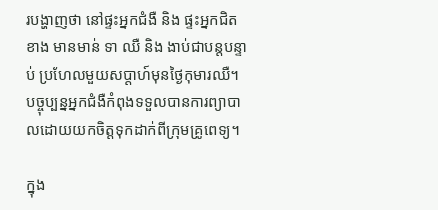របង្ហាញថា នៅផ្ទះអ្នកជំងឺ និង ផ្ទះអ្នកជិតខាង មានមាន់ ទា ឈឺ និង ងាប់ជាបន្តបន្ទាប់ ប្រហែលមួយសប្តាហ៍មុនថ្ងៃកុមារឈឺ។ បច្ចុប្បន្នអ្នកជំងឺកំពុងទទួលបានការព្យាបាលដោយយកចិត្តទុកដាក់ពីក្រុមគ្រូពេទ្យ។

ក្នុង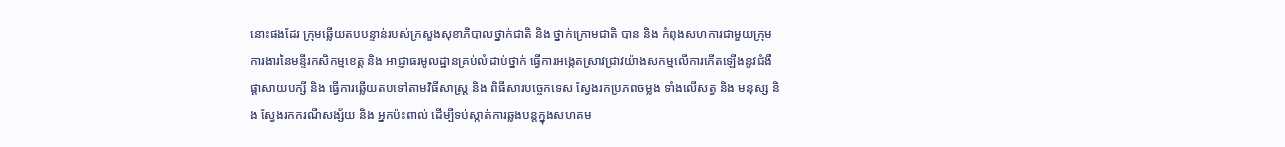នោះផងដែរ ក្រុមឆ្លើយតបបន្ទាន់របស់ក្រសួងសុខាភិបាលថ្នាក់ជាតិ និង ថ្នាក់ក្រោមជាតិ បាន និង កំពុងសហការជាមួយក្រុមការងារនៃមន្ទីរកសិកម្មខេត្ត និង អាជ្ញាធរមូលដ្ឋានគ្រប់លំដាប់ថ្នាក់ ធ្វើការអង្កេតស្រាវជ្រាវយ៉ាងសកម្មលើការកើតឡើងនូវជំងឺផ្តាសាយបក្សី និង ធ្វើការឆ្លើយតបទៅតាមវិធីសាស្ត្រ និង ពិធីសារបច្ចេកទេស ស្វែងរកប្រភពចម្លង ទាំងលើសត្វ និង មនុស្ស និង ស្វែងរកករណីសង្ស័យ និង អ្នកប៉ះពាល់ ដើម្បីទប់ស្កាត់ការឆ្លងបន្តក្នុងសហគម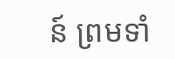ន៍ ព្រមទាំ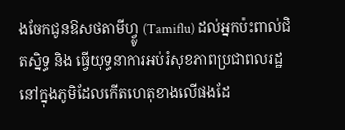ងចែកជូនឱសថតាមីហ្វ្លូ (Tamiflu) ដល់អ្នកប៉ះពាល់ជិតស្និទ្ធ និង ធ្វើយុទ្ធនាការអប់រំសុខភាពប្រជាពលរដ្ឋនៅក្នុងភូមិដែលកើតហេតុខាងលើផងដែ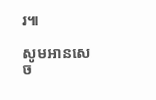រ៕

សូមអានសេច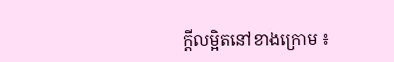ក្ដីលម្អិតនៅខាងក្រោម ៖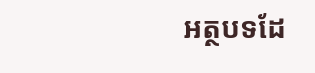អត្ថបទដែ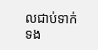លជាប់ទាក់ទង